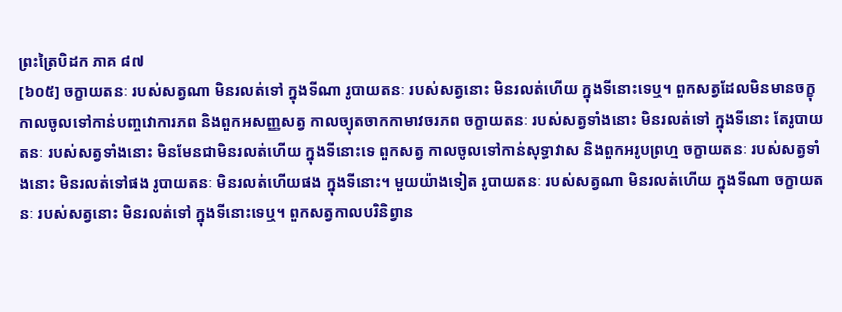ព្រះត្រៃបិដក ភាគ ៨៧
[៦០៥] ចក្ខាយតនៈ របស់សត្វណា មិនរលត់ទៅ ក្នុងទីណា រូបាយតនៈ របស់សត្វនោះ មិនរលត់ហើយ ក្នុងទីនោះទេឬ។ ពួកសត្វដែលមិនមានចក្ខុ កាលចូលទៅកាន់បញ្ចវោការភព និងពួកអសញ្ញសត្វ កាលច្យុតចាកកាមាវចរភព ចក្ខាយតនៈ របស់សត្វទាំងនោះ មិនរលត់ទៅ ក្នុងទីនោះ តែរូបាយតនៈ របស់សត្វទាំងនោះ មិនមែនជាមិនរលត់ហើយ ក្នុងទីនោះទេ ពួកសត្វ កាលចូលទៅកាន់សុទ្ធាវាស និងពួកអរូបព្រហ្ម ចក្ខាយតនៈ របស់សត្វទាំងនោះ មិនរលត់ទៅផង រូបាយតនៈ មិនរលត់ហើយផង ក្នុងទីនោះ។ មួយយ៉ាងទៀត រូបាយតនៈ របស់សត្វណា មិនរលត់ហើយ ក្នុងទីណា ចក្ខាយតនៈ របស់សត្វនោះ មិនរលត់ទៅ ក្នុងទីនោះទេឬ។ ពួកសត្វកាលបរិនិព្វាន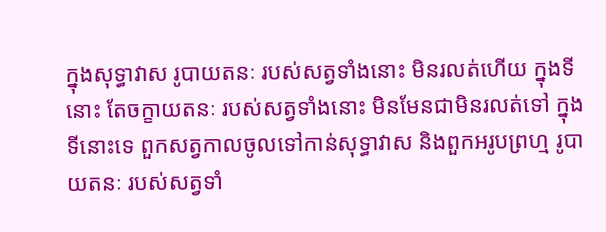ក្នុងសុទ្ធាវាស រូបាយតនៈ របស់សត្វទាំងនោះ មិនរលត់ហើយ ក្នុងទីនោះ តែចក្ខាយតនៈ របស់សត្វទាំងនោះ មិនមែនជាមិនរលត់ទៅ ក្នុងទីនោះទេ ពួកសត្វកាលចូលទៅកាន់សុទ្ធាវាស និងពួកអរូបព្រហ្ម រូបាយតនៈ របស់សត្វទាំ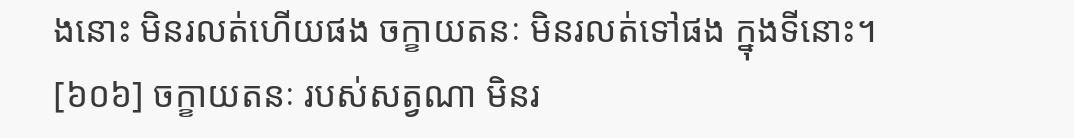ងនោះ មិនរលត់ហើយផង ចក្ខាយតនៈ មិនរលត់ទៅផង ក្នុងទីនោះ។
[៦០៦] ចក្ខាយតនៈ របស់សត្វណា មិនរ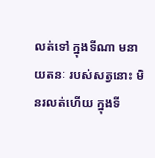លត់ទៅ ក្នុងទីណា មនាយតនៈ របស់សត្វនោះ មិនរលត់ហើយ ក្នុងទី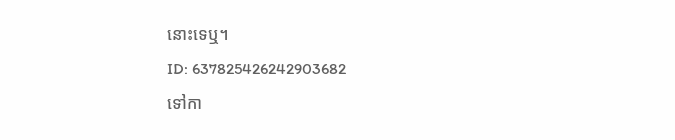នោះទេឬ។
ID: 637825426242903682
ទៅកា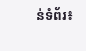ន់ទំព័រ៖